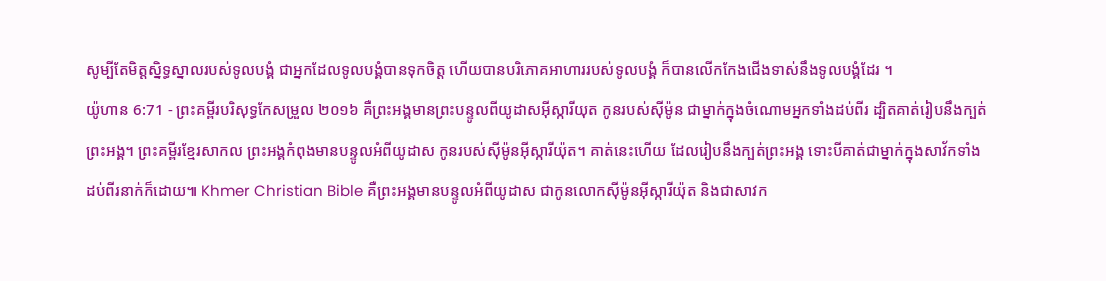សូម្បីតែមិត្តស្និទ្ធស្នាលរបស់ទូលបង្គំ ជាអ្នកដែលទូលបង្គំបានទុកចិត្ត ហើយបានបរិភោគអាហាររបស់ទូលបង្គំ ក៏បានលើកកែងជើងទាស់នឹងទូលបង្គំដែរ ។
យ៉ូហាន 6:71 - ព្រះគម្ពីរបរិសុទ្ធកែសម្រួល ២០១៦ គឺព្រះអង្គមានព្រះបន្ទូលពីយូដាសអ៊ីស្ការីយុត កូនរបស់ស៊ីម៉ូន ជាម្នាក់ក្នុងចំណោមអ្នកទាំងដប់ពីរ ដ្បិតគាត់រៀបនឹងក្បត់ព្រះអង្គ។ ព្រះគម្ពីរខ្មែរសាកល ព្រះអង្គកំពុងមានបន្ទូលអំពីយូដាស កូនរបស់ស៊ីម៉ូនអ៊ីស្ការីយ៉ុត។ គាត់នេះហើយ ដែលរៀបនឹងក្បត់ព្រះអង្គ ទោះបីគាត់ជាម្នាក់ក្នុងសាវ័កទាំងដប់ពីរនាក់ក៏ដោយ៕ Khmer Christian Bible គឺព្រះអង្គមានបន្ទូលអំពីយូដាស ជាកូនលោកស៊ីម៉ូនអ៊ីស្ការីយ៉ុត និងជាសាវក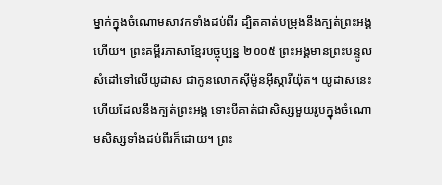ម្នាក់ក្នុងចំណោមសាវកទាំងដប់ពីរ ដ្បិតគាត់បម្រុងនឹងក្បត់ព្រះអង្គហើយ។ ព្រះគម្ពីរភាសាខ្មែរបច្ចុប្បន្ន ២០០៥ ព្រះអង្គមានព្រះបន្ទូលសំដៅទៅលើយូដាស ជាកូនលោកស៊ីម៉ូនអ៊ីស្ការីយ៉ុត។ យូដាសនេះហើយដែលនឹងក្បត់ព្រះអង្គ ទោះបីគាត់ជាសិស្សមួយរូបក្នុងចំណោមសិស្សទាំងដប់ពីរក៏ដោយ។ ព្រះ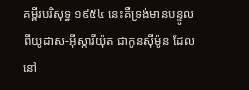គម្ពីរបរិសុទ្ធ ១៩៥៤ នេះគឺទ្រង់មានបន្ទូលពីយូដាស-អ៊ីស្ការីយ៉ុត ជាកូនស៊ីម៉ូន ដែលនៅ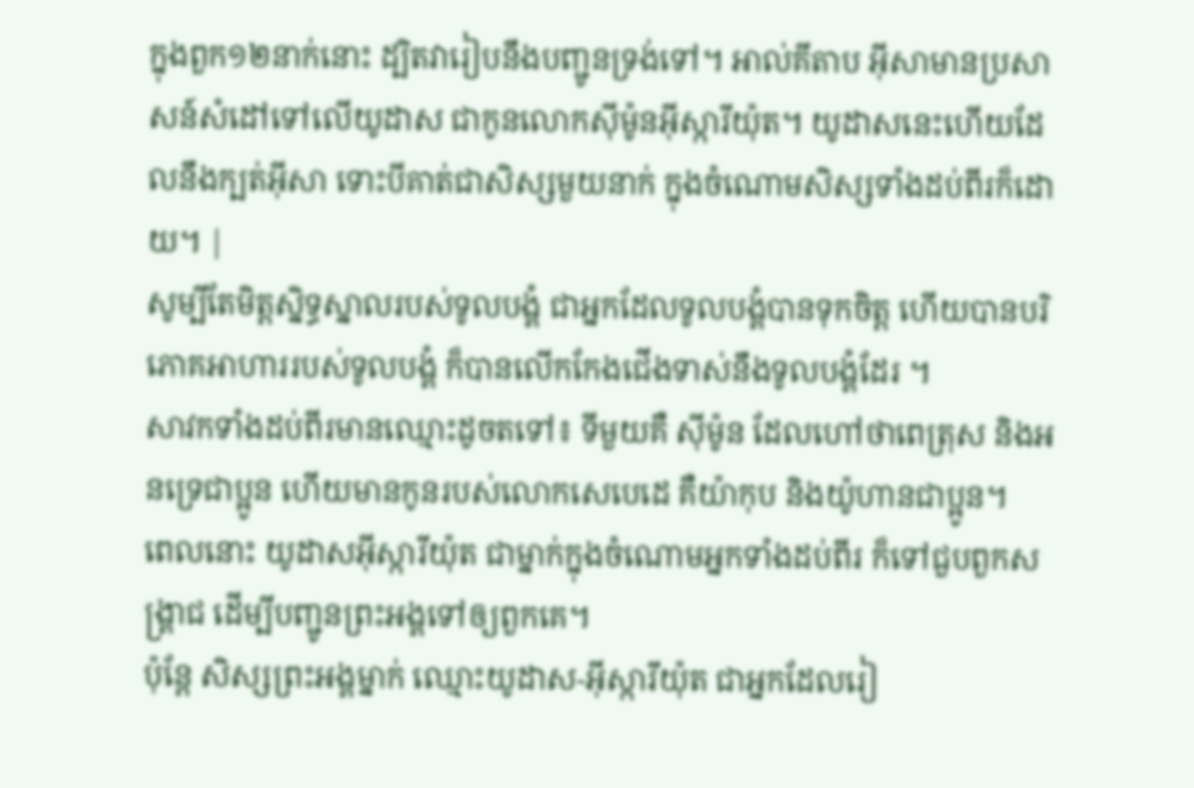ក្នុងពួក១២នាក់នោះ ដ្បិតវារៀបនឹងបញ្ជូនទ្រង់ទៅ។ អាល់គីតាប អ៊ីសាមានប្រសាសន៍សំដៅទៅលើយូដាស ជាកូនលោកស៊ីម៉ូនអ៊ីស្ការីយ៉ុត។ យូដាសនេះហើយដែលនឹងក្បត់អ៊ីសា ទោះបីគាត់ជាសិស្សមួយនាក់ ក្នុងចំណោមសិស្សទាំងដប់ពីរក៏ដោយ។ |
សូម្បីតែមិត្តស្និទ្ធស្នាលរបស់ទូលបង្គំ ជាអ្នកដែលទូលបង្គំបានទុកចិត្ត ហើយបានបរិភោគអាហាររបស់ទូលបង្គំ ក៏បានលើកកែងជើងទាស់នឹងទូលបង្គំដែរ ។
សាវកទាំងដប់ពីរមានឈ្មោះដូចតទៅ៖ ទីមួយគឺ ស៊ីម៉ូន ដែលហៅថាពេត្រុស និងអនទ្រេជាប្អូន ហើយមានកូនរបស់លោកសេបេដេ គឺយ៉ាកុប និងយ៉ូហានជាប្អូន។
ពេលនោះ យូដាសអ៊ីស្ការីយ៉ុត ជាម្នាក់ក្នុងចំណោមអ្នកទាំងដប់ពីរ ក៏ទៅជួបពួកសង្គ្រាជ ដើម្បីបញ្ជូនព្រះអង្គទៅឲ្យពួកគេ។
ប៉ុន្តែ សិស្សព្រះអង្គម្នាក់ ឈ្មោះយូដាស-អ៊ីស្ការីយ៉ុត ជាអ្នកដែលរៀ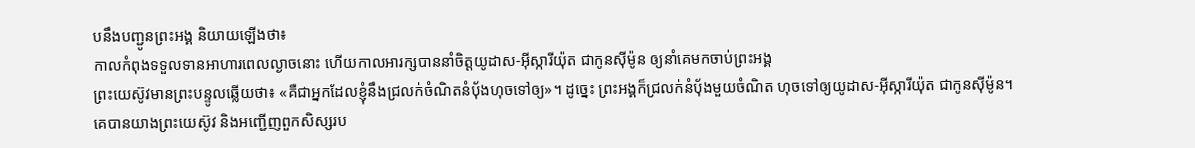បនឹងបញ្ជូនព្រះអង្គ និយាយឡើងថា៖
កាលកំពុងទទួលទានអាហារពេលល្ងាចនោះ ហើយកាលអារក្សបាននាំចិត្តយូដាស-អ៊ីស្ការីយ៉ុត ជាកូនស៊ីម៉ូន ឲ្យនាំគេមកចាប់ព្រះអង្គ
ព្រះយេស៊ូវមានព្រះបន្ទូលឆ្លើយថា៖ «គឺជាអ្នកដែលខ្ញុំនឹងជ្រលក់ចំណិតនំបុ័ងហុចទៅឲ្យ»។ ដូច្នេះ ព្រះអង្គក៏ជ្រលក់នំបុ័ងមួយចំណិត ហុចទៅឲ្យយូដាស-អ៊ីស្ការីយ៉ុត ជាកូនស៊ីម៉ូន។
គេបានយាងព្រះយេស៊ូវ និងអញ្ជើញពួកសិស្សរប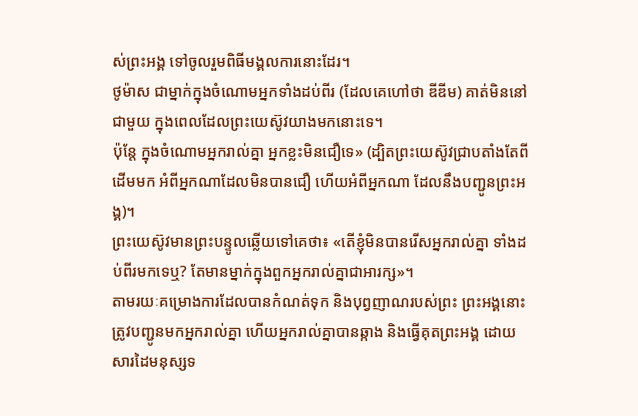ស់ព្រះអង្គ ទៅចូលរួមពិធីមង្គលការនោះដែរ។
ថូម៉ាស ជាម្នាក់ក្នុងចំណោមអ្នកទាំងដប់ពីរ (ដែលគេហៅថា ឌីឌីម) គាត់មិននៅជាមួយ ក្នុងពេលដែលព្រះយេស៊ូវយាងមកនោះទេ។
ប៉ុន្តែ ក្នុងចំណោមអ្នករាល់គ្នា អ្នកខ្លះមិនជឿទេ» (ដ្បិតព្រះយេស៊ូវជ្រាបតាំងតែពីដើមមក អំពីអ្នកណាដែលមិនបានជឿ ហើយអំពីអ្នកណា ដែលនឹងបញ្ជូនព្រះអង្គ)។
ព្រះយេស៊ូវមានព្រះបន្ទូលឆ្លើយទៅគេថា៖ «តើខ្ញុំមិនបានរើសអ្នករាល់គ្នា ទាំងដប់ពីរមកទេឬ? តែមានម្នាក់ក្នុងពួកអ្នករាល់គ្នាជាអារក្ស»។
តាមរយៈគម្រោងការដែលបានកំណត់ទុក និងបុព្វញាណរបស់ព្រះ ព្រះអង្គនោះត្រូវបញ្ជូនមកអ្នករាល់គ្នា ហើយអ្នករាល់គ្នាបានឆ្កាង និងធ្វើគុតព្រះអង្គ ដោយសារដៃមនុស្សទ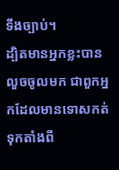ទឹងច្បាប់។
ដ្បិតមានអ្នកខ្លះបានលួចចូលមក ជាពួកអ្នកដែលមានទោសកត់ទុកតាំងពី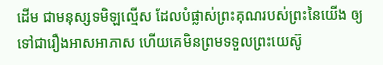ដើម ជាមនុស្សទមិឡល្មើស ដែលបំផ្លាស់ព្រះគុណរបស់ព្រះនៃយើង ឲ្យទៅជារឿងអាសអាភាស ហើយគេមិនព្រមទទួលព្រះយេស៊ូ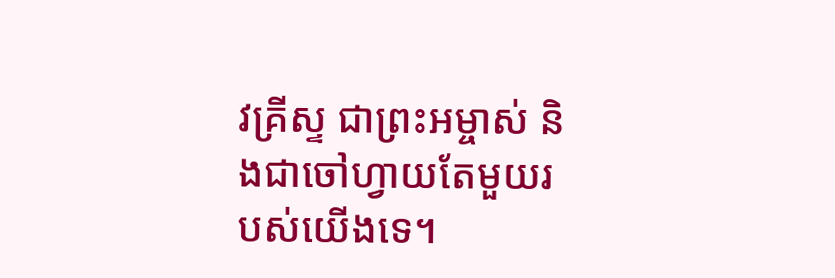វគ្រីស្ទ ជាព្រះអម្ចាស់ និងជាចៅហ្វាយតែមួយរបស់យើងទេ។